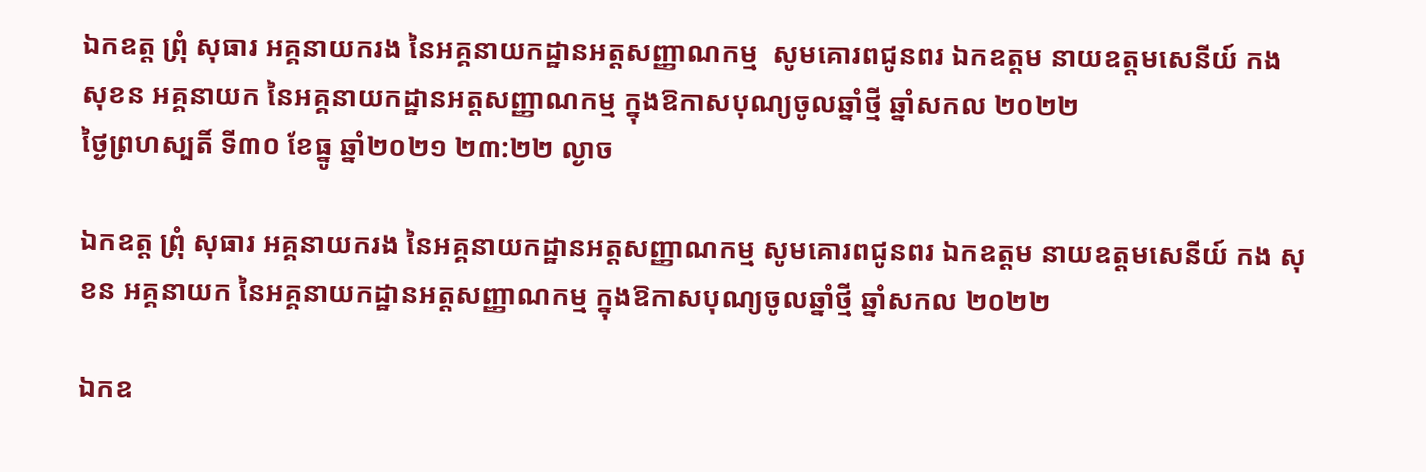ឯកឧត្ត ព្រុំ សុធារ អគ្គនាយករង នៃអគ្គនាយកដ្ឋានអត្តសញ្ញាណកម្ម  សូមគោរពជូនពរ ឯកឧត្តម នាយឧត្តមសេនីយ៍ កង សុខន អគ្គនាយក នៃអគ្គនាយកដ្ឋានអត្តសញ្ញាណកម្ម ក្នុងឱកាសបុណ្យចូលឆ្នាំថ្មី ឆ្នាំសកល ២០២២
ថ្ងៃព្រហស្បតិ៍ ទី៣០ ខែធ្នូ ឆ្នាំ២០២១ ២៣:២២ ល្ងាច

ឯកឧត្ត ព្រុំ សុធារ អគ្គនាយករង នៃអគ្គនាយកដ្ឋានអត្តសញ្ញាណកម្ម សូមគោរពជូនពរ ឯកឧត្តម នាយឧត្តមសេនីយ៍ កង សុខន អគ្គនាយក នៃអគ្គនាយកដ្ឋានអត្តសញ្ញាណកម្ម ក្នុងឱកាសបុណ្យចូលឆ្នាំថ្មី ឆ្នាំសកល ២០២២

ឯកឧ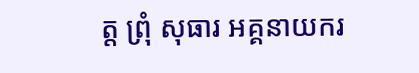ត្ត ព្រុំ សុធារ អគ្គនាយករ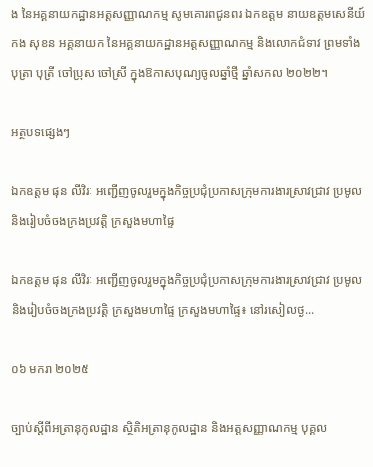ង នៃអគ្គនាយកដ្ឋានអត្តសញ្ញាណកម្ម សូមគោរពជូនពរ ឯកឧត្តម នាយឧត្តមសេនីយ៍ កង សុខន អគ្គនាយក នៃអគ្គនាយកដ្ឋានអត្តសញ្ញាណកម្ម និងលោកជំទាវ ព្រមទាំងបុត្រា បុត្រី ចៅប្រុស ចៅស្រី ក្នុងឱកាសបុណ្យចូលឆ្នាំថ្មី ឆ្នាំសកល ២០២២។

អត្ថបទផ្សេងៗ

ឯកឧត្តម ផុន លីវិរៈ អញ្ជើញចូលរួមក្នុងកិច្ចប្រជុំប្រកាសក្រុមការងារស្រាវជ្រាវ ប្រមូល និងរៀបចំចងក្រងប្រវត្តិ ក្រសួងមហាផ្ទៃ

ឯកឧត្តម ផុន លីវិរៈ អញ្ជើញចូលរួមក្នុងកិច្ចប្រជុំប្រកាសក្រុមការងារស្រាវជ្រាវ ប្រមូល និងរៀបចំចងក្រងប្រវត្តិ ក្រសួងមហាផ្ទៃ ក្រសួងមហាផ្ទៃ៖ នៅរសៀលថ្ង...

០៦ មករា ២០២៥

ច្បាប់ស្ដីពីអត្រានុកូលដ្ឋាន ស្ថិតិអត្រានុកូលដ្ឋាន និងអត្តសញ្ញាណកម្ម បុគ្គល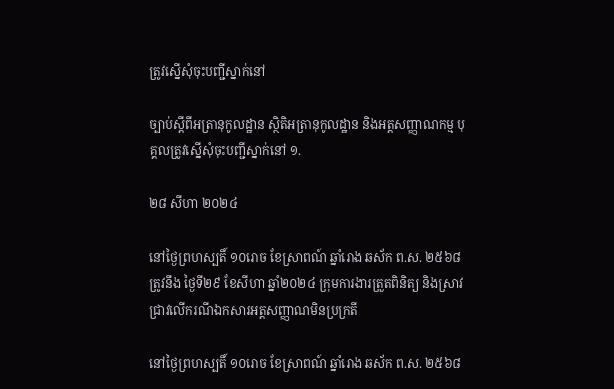ត្រូវស្នើសុំចុះបញ្ជីស្នាក់នៅ

ច្បាប់ស្ដីពីអត្រានុកូលដ្ឋាន ស្ថិតិអត្រានុកូលដ្ឋាន និងអត្តសញ្ញាណកម្ម បុគ្គលត្រូវស្នើសុំចុះបញ្ជីស្នាក់នៅ ១.

២៨ សីហា ២០២៤

នៅថ្ងៃព្រហស្បតិ៍ ១០រោច ខែស្រាពណ៍ ឆ្នាំរោង ឆស័ក ព.ស. ២៥៦៨ ត្រូវនឹង ថ្ងៃទី២៩ ខែសីហា ឆ្នាំ២០២៤ ក្រុមការងារត្រួតពិនិត្យ និងស្រាវជ្រាវលើករណីឯកសារអត្តសញ្ញាណមិនប្រក្រតី

នៅថ្ងៃព្រហស្បតិ៍ ១០រោច ខែស្រាពណ៍ ឆ្នាំរោង ឆស័ក ព.ស. ២៥៦៨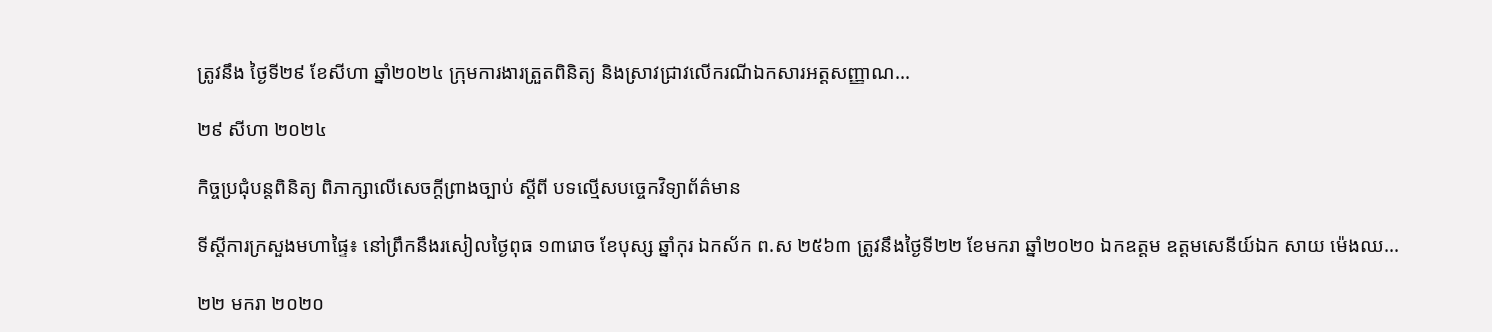ត្រូវនឹង ថ្ងៃទី២៩ ខែសីហា ឆ្នាំ២០២៤ ក្រុមការងារត្រួតពិនិត្យ និងស្រាវជ្រាវលើករណីឯកសារអត្តសញ្ញាណ...

២៩ សីហា ២០២៤

កិច្ចប្រជុំបន្តពិនិត្យ ពិភាក្សាលើសេចក្ដីព្រាងច្បាប់ ស្ដីពី បទល្មើសបចេ្ចកវិទ្យាព័ត៌មាន

ទីស្តីការក្រសួងមហាផ្ទៃ៖ នៅព្រឹកនឹងរសៀលថ្ងៃពុធ ១៣រោច ខែបុស្ស ឆ្នាំកុរ ឯកស័ក ព.ស ២៥៦៣ ត្រូវនឹងថ្ងៃទី២២ ខែមករា ឆ្នាំ២០២០ ឯកឧត្តម ឧត្តមសេនីយ៍ឯក សាយ ម៉េងឈ...

២២ មករា ២០២០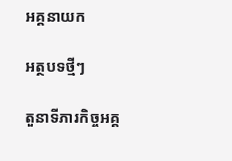អគ្គនាយក

អត្ថបទថ្មីៗ

តួនាទីភារកិច្ចអគ្គ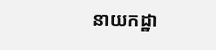នាយកដ្ឋា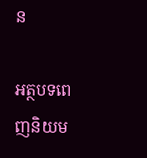ន

អត្ថបទពេញនិយម